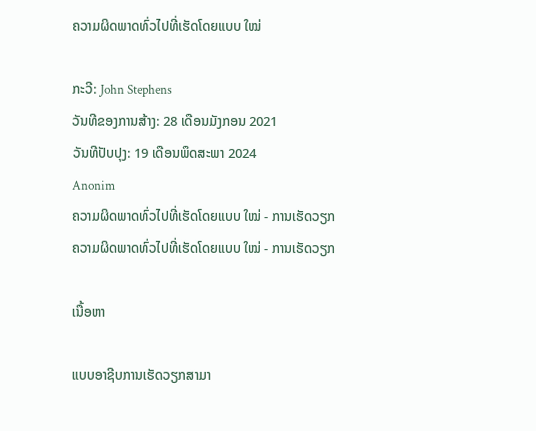ຄວາມຜິດພາດທົ່ວໄປທີ່ເຮັດໂດຍແບບ ໃໝ່

ກະວີ: John Stephens
ວັນທີຂອງການສ້າງ: 28 ເດືອນມັງກອນ 2021
ວັນທີປັບປຸງ: 19 ເດືອນພຶດສະພາ 2024
Anonim
ຄວາມຜິດພາດທົ່ວໄປທີ່ເຮັດໂດຍແບບ ໃໝ່ - ການເຮັດວຽກ
ຄວາມຜິດພາດທົ່ວໄປທີ່ເຮັດໂດຍແບບ ໃໝ່ - ການເຮັດວຽກ

ເນື້ອຫາ

ແບບອາຊີບການເຮັດວຽກສາມາ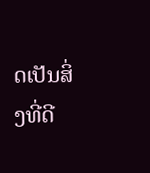ດເປັນສິ່ງທີ່ດີ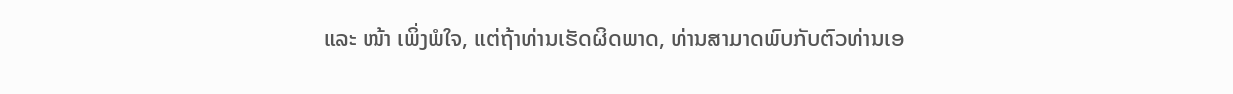ແລະ ໜ້າ ເພິ່ງພໍໃຈ, ແຕ່ຖ້າທ່ານເຮັດຜິດພາດ, ທ່ານສາມາດພົບກັບຕົວທ່ານເອ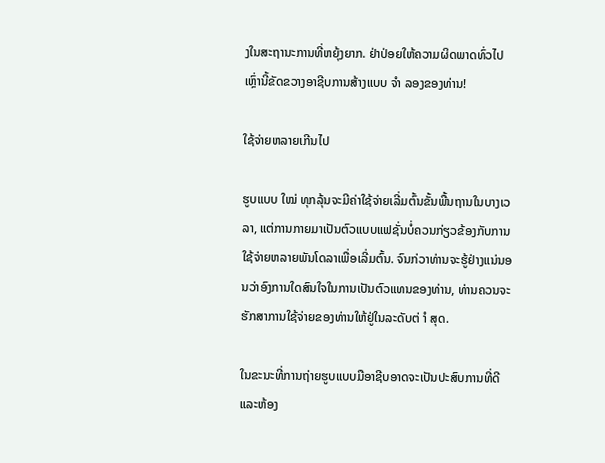ງໃນສະຖານະການທີ່ຫຍຸ້ງຍາກ. ຢ່າປ່ອຍໃຫ້ຄວາມຜິດພາດທົ່ວໄປເຫຼົ່ານີ້ຂັດຂວາງອາຊີບການສ້າງແບບ ຈຳ ລອງຂອງທ່ານ!

ໃຊ້ຈ່າຍຫລາຍເກີນໄປ

ຮູບແບບ ໃໝ່ ທຸກລຸ້ນຈະມີຄ່າໃຊ້ຈ່າຍເລີ່ມຕົ້ນຂັ້ນພື້ນຖານໃນບາງເວລາ, ແຕ່ການກາຍມາເປັນຕົວແບບແຟຊັ່ນບໍ່ຄວນກ່ຽວຂ້ອງກັບການໃຊ້ຈ່າຍຫລາຍພັນໂດລາເພື່ອເລີ່ມຕົ້ນ. ຈົນກ່ວາທ່ານຈະຮູ້ຢ່າງແນ່ນອນວ່າອົງການໃດສົນໃຈໃນການເປັນຕົວແທນຂອງທ່ານ, ທ່ານຄວນຈະຮັກສາການໃຊ້ຈ່າຍຂອງທ່ານໃຫ້ຢູ່ໃນລະດັບຕ່ ຳ ສຸດ.

ໃນຂະນະທີ່ການຖ່າຍຮູບແບບມືອາຊີບອາດຈະເປັນປະສົບການທີ່ດີແລະຫ້ອງ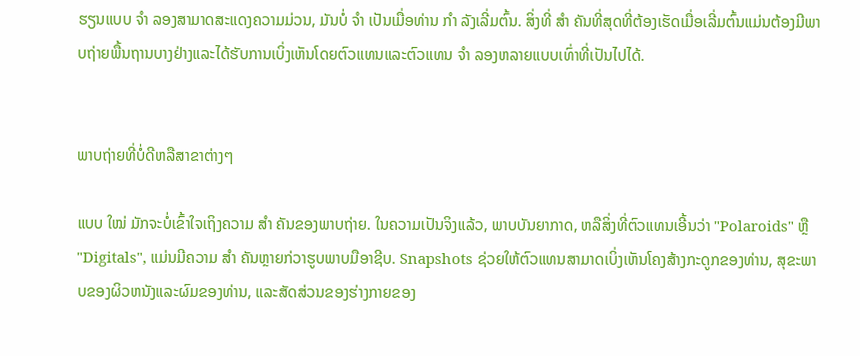ຮຽນແບບ ຈຳ ລອງສາມາດສະແດງຄວາມມ່ວນ, ມັນບໍ່ ຈຳ ເປັນເມື່ອທ່ານ ກຳ ລັງເລີ່ມຕົ້ນ. ສິ່ງທີ່ ສຳ ຄັນທີ່ສຸດທີ່ຕ້ອງເຮັດເມື່ອເລີ່ມຕົ້ນແມ່ນຕ້ອງມີພາບຖ່າຍພື້ນຖານບາງຢ່າງແລະໄດ້ຮັບການເບິ່ງເຫັນໂດຍຕົວແທນແລະຕົວແທນ ຈຳ ລອງຫລາຍແບບເທົ່າທີ່ເປັນໄປໄດ້.


ພາບຖ່າຍທີ່ບໍ່ດີຫລືສາຂາຕ່າງໆ

ແບບ ໃໝ່ ມັກຈະບໍ່ເຂົ້າໃຈເຖິງຄວາມ ສຳ ຄັນຂອງພາບຖ່າຍ. ໃນຄວາມເປັນຈິງແລ້ວ, ພາບບັນຍາກາດ, ຫລືສິ່ງທີ່ຕົວແທນເອີ້ນວ່າ "Polaroids" ຫຼື "Digitals", ແມ່ນມີຄວາມ ສຳ ຄັນຫຼາຍກ່ວາຮູບພາບມືອາຊີບ. Snapshots ຊ່ວຍໃຫ້ຕົວແທນສາມາດເບິ່ງເຫັນໂຄງສ້າງກະດູກຂອງທ່ານ, ສຸຂະພາບຂອງຜິວຫນັງແລະຜົມຂອງທ່ານ, ແລະສັດສ່ວນຂອງຮ່າງກາຍຂອງ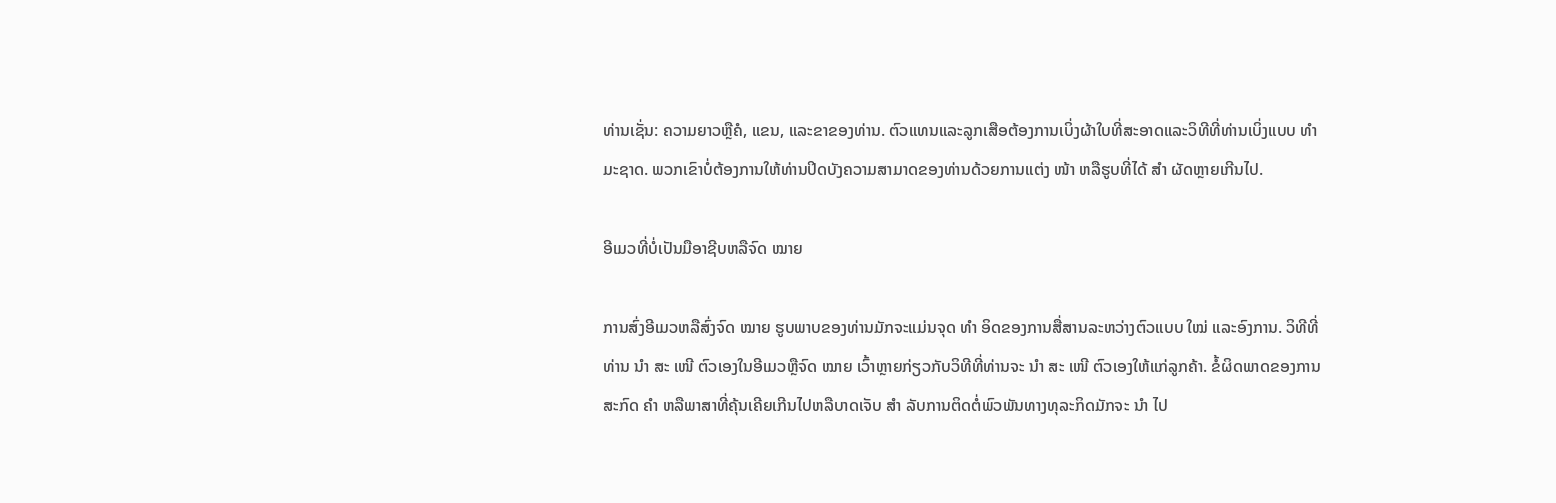ທ່ານເຊັ່ນ: ຄວາມຍາວຫຼືຄໍ, ແຂນ, ແລະຂາຂອງທ່ານ. ຕົວແທນແລະລູກເສືອຕ້ອງການເບິ່ງຜ້າໃບທີ່ສະອາດແລະວິທີທີ່ທ່ານເບິ່ງແບບ ທຳ ມະຊາດ. ພວກເຂົາບໍ່ຕ້ອງການໃຫ້ທ່ານປິດບັງຄວາມສາມາດຂອງທ່ານດ້ວຍການແຕ່ງ ໜ້າ ຫລືຮູບທີ່ໄດ້ ສຳ ຜັດຫຼາຍເກີນໄປ.

ອີເມວທີ່ບໍ່ເປັນມືອາຊີບຫລືຈົດ ໝາຍ

ການສົ່ງອີເມວຫລືສົ່ງຈົດ ໝາຍ ຮູບພາບຂອງທ່ານມັກຈະແມ່ນຈຸດ ທຳ ອິດຂອງການສື່ສານລະຫວ່າງຕົວແບບ ໃໝ່ ແລະອົງການ. ວິທີທີ່ທ່ານ ນຳ ສະ ເໜີ ຕົວເອງໃນອີເມວຫຼືຈົດ ໝາຍ ເວົ້າຫຼາຍກ່ຽວກັບວິທີທີ່ທ່ານຈະ ນຳ ສະ ເໜີ ຕົວເອງໃຫ້ແກ່ລູກຄ້າ. ຂໍ້ຜິດພາດຂອງການສະກົດ ຄຳ ຫລືພາສາທີ່ຄຸ້ນເຄີຍເກີນໄປຫລືບາດເຈັບ ສຳ ລັບການຕິດຕໍ່ພົວພັນທາງທຸລະກິດມັກຈະ ນຳ ໄປ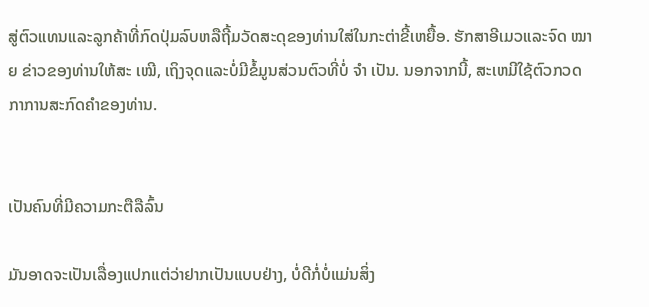ສູ່ຕົວແທນແລະລູກຄ້າທີ່ກົດປຸ່ມລົບຫລືຖີ້ມວັດສະດຸຂອງທ່ານໃສ່ໃນກະຕ່າຂີ້ເຫຍື້ອ. ຮັກສາອີເມວແລະຈົດ ໝາຍ ຂ່າວຂອງທ່ານໃຫ້ສະ ເໝີ, ເຖິງຈຸດແລະບໍ່ມີຂໍ້ມູນສ່ວນຕົວທີ່ບໍ່ ຈຳ ເປັນ. ນອກຈາກນີ້, ສະເຫມີໃຊ້ຕົວກວດກາການສະກົດຄໍາຂອງທ່ານ.


ເປັນຄົນທີ່ມີຄວາມກະຕືລືລົ້ນ

ມັນອາດຈະເປັນເລື່ອງແປກແຕ່ວ່າຢາກເປັນແບບຢ່າງ, ບໍ່ດີກໍ່ບໍ່ແມ່ນສິ່ງ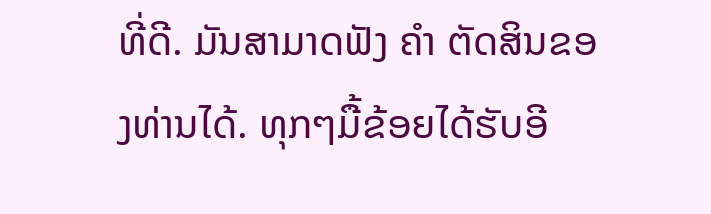ທີ່ດີ. ມັນສາມາດຟັງ ຄຳ ຕັດສິນຂອງທ່ານໄດ້. ທຸກໆມື້ຂ້ອຍໄດ້ຮັບອີ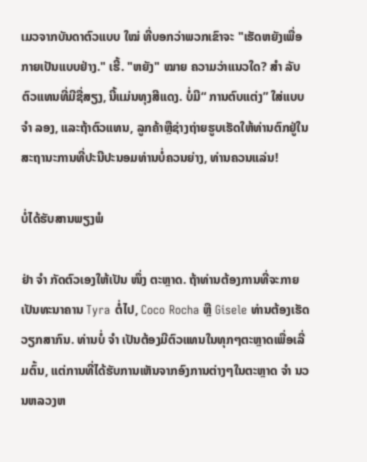ເມວຈາກບັນດາຕົວແບບ ໃໝ່ ທີ່ບອກວ່າພວກເຂົາຈະ "ເຮັດຫຍັງເພື່ອກາຍເປັນແບບຢ່າງ." ເຮີ້. "ຫຍັງ" ໝາຍ ຄວາມວ່າແນວໃດ? ສຳ ລັບຕົວແທນທີ່ມີຊື່ສຽງ, ນີ້ແມ່ນທຸງສີແດງ. ບໍ່ມີ“ ການຕົບແຕ່ງ” ໃສ່ແບບ ຈຳ ລອງ, ແລະຖ້າຕົວແທນ, ລູກຄ້າຫຼືຊ່າງຖ່າຍຮູບເຮັດໃຫ້ທ່ານຕົກຢູ່ໃນສະຖານະການທີ່ປະນີປະນອມທ່ານບໍ່ຄວນຍ່າງ, ທ່ານຄວນແລ່ນ!

ບໍ່ໄດ້ຮັບສານພຽງພໍ

ຢ່າ ຈຳ ກັດຕົວເອງໃຫ້ເປັນ ໜຶ່ງ ຕະຫຼາດ. ຖ້າທ່ານຕ້ອງການທີ່ຈະກາຍເປັນທະນາຄານ Tyra ຕໍ່ໄປ, Coco Rocha ຫຼື Gisele ທ່ານຕ້ອງເຮັດວຽກສາກົນ. ທ່ານບໍ່ ຈຳ ເປັນຕ້ອງມີຕົວແທນໃນທຸກໆຕະຫຼາດເພື່ອເລີ່ມຕົ້ນ, ແຕ່ການທີ່ໄດ້ຮັບການເຫັນຈາກອົງການຕ່າງໆໃນຕະຫຼາດ ຈຳ ນວນຫລວງຫ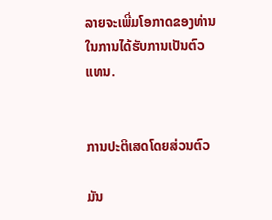ລາຍຈະເພີ່ມໂອກາດຂອງທ່ານໃນການໄດ້ຮັບການເປັນຕົວແທນ.


ການປະຕິເສດໂດຍສ່ວນຕົວ

ມັນ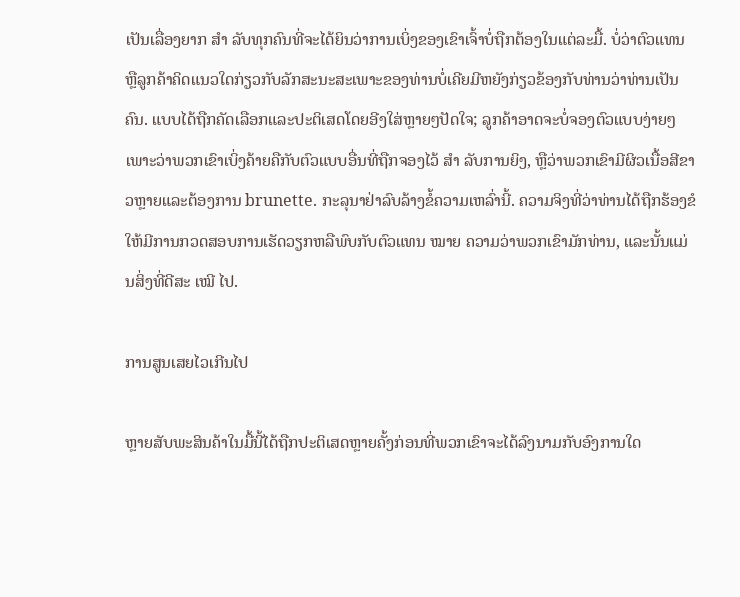ເປັນເລື່ອງຍາກ ສຳ ລັບທຸກຄົນທີ່ຈະໄດ້ຍິນວ່າການເບິ່ງຂອງເຂົາເຈົ້າບໍ່ຖືກຕ້ອງໃນແຕ່ລະມື້. ບໍ່ວ່າຕົວແທນຫຼືລູກຄ້າຄິດແນວໃດກ່ຽວກັບລັກສະນະສະເພາະຂອງທ່ານບໍ່ເຄີຍມີຫຍັງກ່ຽວຂ້ອງກັບທ່ານວ່າທ່ານເປັນຄົນ. ແບບໄດ້ຖືກຄັດເລືອກແລະປະຕິເສດໂດຍອີງໃສ່ຫຼາຍໆປັດໃຈ; ລູກຄ້າອາດຈະບໍ່ຈອງຕົວແບບງ່າຍໆເພາະວ່າພວກເຂົາເບິ່ງຄ້າຍຄືກັບຕົວແບບອື່ນທີ່ຖືກຈອງໄວ້ ສຳ ລັບການຍິງ, ຫຼືວ່າພວກເຂົາມີຜິວເນື້ອສີຂາວຫຼາຍແລະຕ້ອງການ brunette. ກະລຸນາຢ່າລົບລ້າງຂໍ້ຄວາມເຫລົ່ານີ້. ຄວາມຈິງທີ່ວ່າທ່ານໄດ້ຖືກຮ້ອງຂໍໃຫ້ມີການກວດສອບການເຮັດວຽກຫລືພົບກັບຕົວແທນ ໝາຍ ຄວາມວ່າພວກເຂົາມັກທ່ານ, ແລະນັ້ນແມ່ນສິ່ງທີ່ດີສະ ເໝີ ໄປ.

ການສູນເສຍໄວເກີນໄປ

ຫຼາຍສັບພະສິນຄ້າໃນມື້ນີ້ໄດ້ຖືກປະຕິເສດຫຼາຍຄັ້ງກ່ອນທີ່ພວກເຂົາຈະໄດ້ລົງນາມກັບອົງການໃດ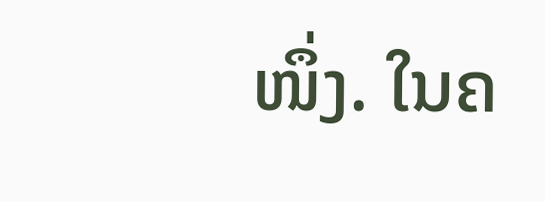ໜຶ່ງ. ໃນຄ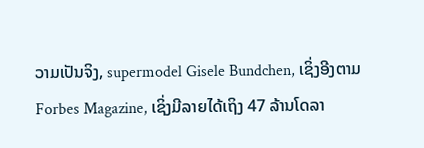ວາມເປັນຈິງ, supermodel Gisele Bundchen, ເຊິ່ງອີງຕາມ Forbes Magazine, ເຊິ່ງມີລາຍໄດ້ເຖິງ 47 ລ້ານໂດລາ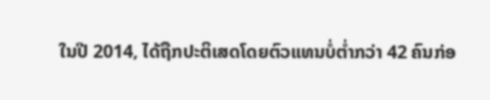ໃນປີ 2014, ໄດ້ຖືກປະຕິເສດໂດຍຕົວແທນບໍ່ຕໍ່າກວ່າ 42 ຄົນກ່ອ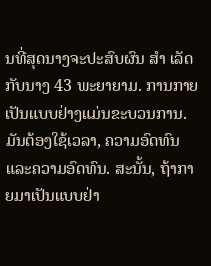ນທີ່ສຸດນາງຈະປະສົບຜົນ ສຳ ເລັດກັບນາງ 43 ພະຍາຍາມ. ການກາຍເປັນແບບຢ່າງແມ່ນຂະບວນການ. ມັນຕ້ອງໃຊ້ເວລາ, ຄວາມອົດທົນແລະຄວາມອົດທົນ. ສະນັ້ນ, ຖ້າກາຍມາເປັນແບບຢ່າ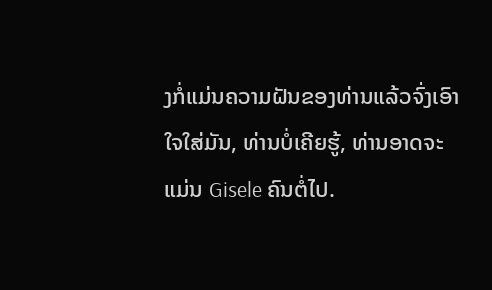ງກໍ່ແມ່ນຄວາມຝັນຂອງທ່ານແລ້ວຈົ່ງເອົາໃຈໃສ່ມັນ, ທ່ານບໍ່ເຄີຍຮູ້, ທ່ານອາດຈະແມ່ນ Gisele ຄົນຕໍ່ໄປ.